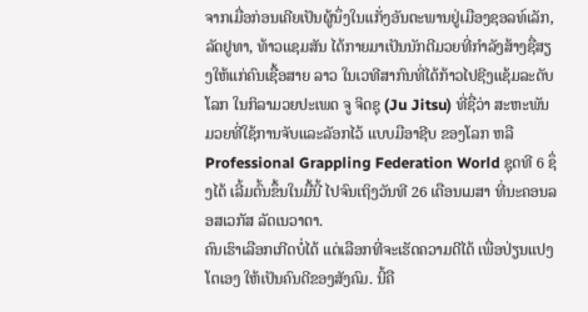ຈາກເມື່ອກ່ອນເຄີຍເປັນຜູ້ນຶ່ງໃນແກັ່ງອັນຕະພານຢູ່ເມືອງຊອລທ໌ເລັກ, ລັດຢູທາ, ທ້າວແຊມສັນ ໄດ້ກາຍມາເປັນນັກຕີມວຍທີ່ກໍາລັງສ້າງຊື່ສຽງໃຫ້ແກ່ຄົນເຊື້ອສາຍ ລາວ ໃນເວທີສາກົນທີ່ໄດ້ກ້າວໄປຊີງແຊ້ມລະດັບໂລກ ໃນກິລາມວຍປະເພດ ຈູ ຈິດຊຸ (Ju Jitsu) ທີ່ຊື່ວ່າ ສະຫະພັນມວຍທີ່ໃຊ້ການຈັບແລະລັອກໄວ້ ແບບມືອາຊີບ ຂອງໂລກ ຫລື Professional Grappling Federation World ຊຸດທີ 6 ຊຶ່ງໄດ້ ເລີ້ມຕົ້ນຂຶ້ນໃນມື້ນີ້ ໄປຈົນເຖິງວັນທີ 26 ເດືອນເມສາ ທີ່ນະຄອນລອສເວກັສ ລັດເນວາດາ.
ຄົນເຮົາເລືອກເກີດບໍ່ໄດ້ ແຕ່ເລືອກທີ່ຈະເຮັດຄວາມດີໄດ້ ເພື່ອປ່ຽນແປງໂຕເອງ ໃຫ້ເປັນຄົນດີຂອງສັງຄົມ. ນີ້ຄື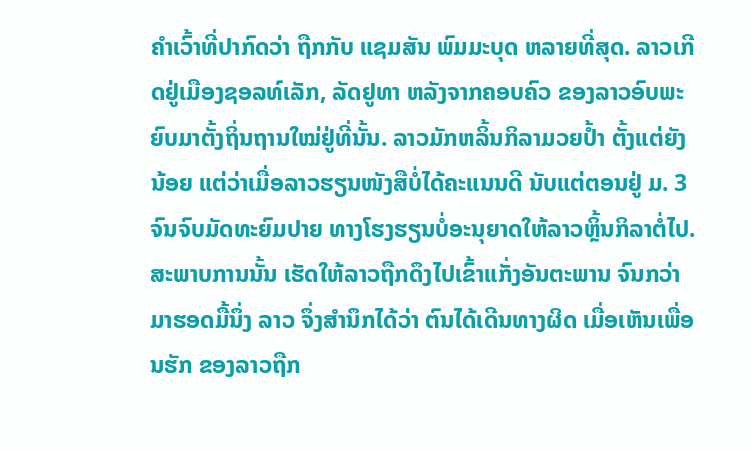ຄໍາເວົ້າທີ່ປາກົດວ່າ ຖືກກັບ ແຊມສັນ ພົມມະບຸດ ຫລາຍທີ່ສຸດ. ລາວເກີດຢູ່ເມືອງຊອລທ໌ເລັກ, ລັດຢູທາ ຫລັງຈາກຄອບຄົວ ຂອງລາວອົບພະຍົບມາຕັ້ງຖິ່ນຖານໃໝ່ຢູ່ທີ່ນັ້ນ. ລາວມັກຫລິ້ນກິລາມວຍປໍ້າ ຕັ້ງແຕ່ຍັງນ້ອຍ ແຕ່ວ່າເມື່ອລາວຮຽນໜັງສືບໍ່ໄດ້ຄະແນນດີ ນັບແຕ່ຕອນຢູ່ ມ. 3 ຈົນຈົບມັດທະຍົມປາຍ ທາງໂຮງຮຽນບໍ່ອະນຸຍາດໃຫ້ລາວຫຼິ້ນກິລາຕໍ່ໄປ. ສະພາບການນັ້ນ ເຮັດໃຫ້ລາວຖືກດຶງໄປເຂົ້າແກັ່ງອັນຕະພານ ຈົນກວ່າມາຮອດມື້ນຶ່ງ ລາວ ຈຶ່ງສໍານຶກໄດ້ວ່າ ຕົນໄດ້ເດີນທາງຜິດ ເມື່ອເຫັນເພື່ອນຮັກ ຂອງລາວຖືກ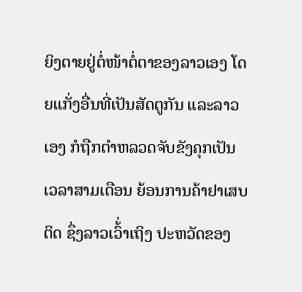ຍິງຕາຍຢູ່ຕໍ່ໜ້າຕໍ່ຕາຂອງລາວເອງ ໂດຍແກັ່ງອື່ນທີ່ເປັນສັດຕູກັນ ແລະລາວເອງ ກໍຖືກຕໍາຫລວດຈັບຂັງຄຸກເປັນເວລາສາມເດືອນ ຍ້ອນການຄ້າຢາເສບຕິດ ຊຶ່ງລາວເວົ້່າເຖິງ ປະຫວັດຂອງ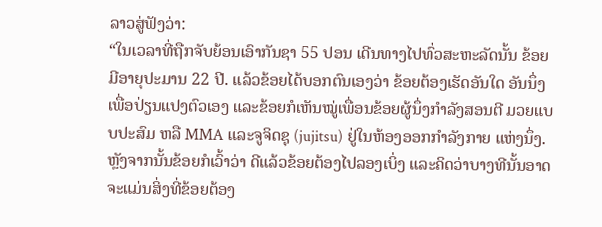ລາວສູ່ຟັງວ່າ:
“ໃນເວລາທີ່ຖືກຈັບຍ້ອນເອົາກັນຊາ 55 ປອນ ເດີນທາງໄປທົ່ວສະຫະລັດນັ້ນ ຂ້ອຍ ມີອາຍຸປະມານ 22 ປີ. ແລ້ວຂ້ອຍໄດ້ບອກຕົນເອງວ່າ ຂ້ອຍຕ້ອງເຮັດອັນໃດ ອັນນຶ່ງ ເພື່ອປ່ຽນແປງຕົວເອງ ແລະຂ້ອຍກໍເຫັນໝູ່ເພື່ອນຂ້ອຍຜູ້ນຶ່ງກໍາລັງສອນຕີ ມວຍແບບປະສົມ ຫລື MMA ແລະຈູຈິດຊຸ (jujitsu) ຢູ່ໃນຫ້ອງອອກກໍາລັງກາຍ ແຫ່ງນຶ່ງ. ຫຼັງຈາກນັ້ນຂ້ອຍກໍເວົ້າວ່າ ດີແລ້ວຂ້ອຍຕ້ອງໄປລອງເບິ່ງ ແລະຄິດວ່າບາງທີນັ້ນອາດຈະແມ່ນສິ່ງທີ່ຂ້ອຍຕ້ອງ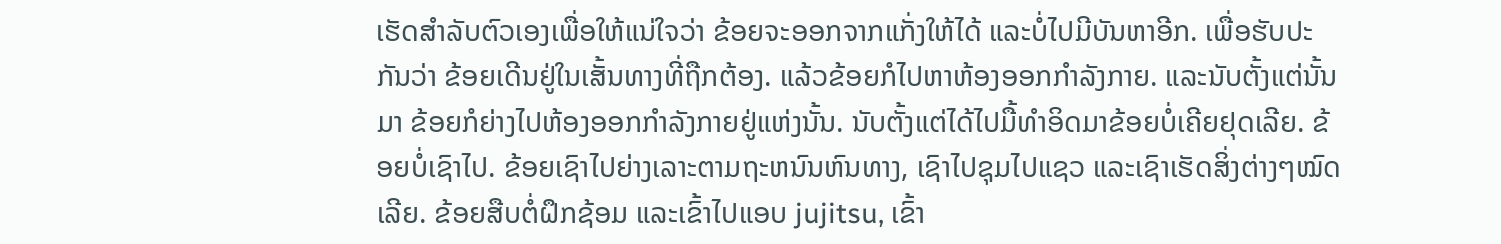ເຮັດສໍາລັບຕົວເອງເພື່ອໃຫ້ແນ່ໃຈວ່າ ຂ້ອຍຈະອອກຈາກແກັ່ງໃຫ້ໄດ້ ແລະບໍ່ໄປມີບັນຫາອີກ. ເພື່ອຮັບປະກັນວ່າ ຂ້ອຍເດີນຢູ່ໃນເສັ້ນທາງທີ່ຖືກຕ້ອງ. ແລ້ວຂ້ອຍກໍໄປຫາຫ້ອງອອກກໍາລັງກາຍ. ແລະນັບຕັ້ງແຕ່ນັ້ນມາ ຂ້ອຍກໍຍ່າງໄປຫ້ອງອອກກໍາລັງກາຍຢູ່ແຫ່ງນັ້ນ. ນັບຕັ້ງແຕ່ໄດ້ໄປມື້ທໍາອິດມາຂ້ອຍບໍ່ເຄີຍຢຸດເລີຍ. ຂ້ອຍບໍ່ເຊົາໄປ. ຂ້ອຍເຊົາໄປຍ່າງເລາະຕາມຖະຫນົນຫົນທາງ, ເຊົາໄປຊຸມໄປແຊວ ແລະເຊົາເຮັດສິ່ງຕ່າງໆໝົດເລີຍ. ຂ້ອຍສືບຕໍ່ຝຶກຊ້ອມ ແລະເຂົ້າໄປແອບ jujitsu, ເຂົ້າ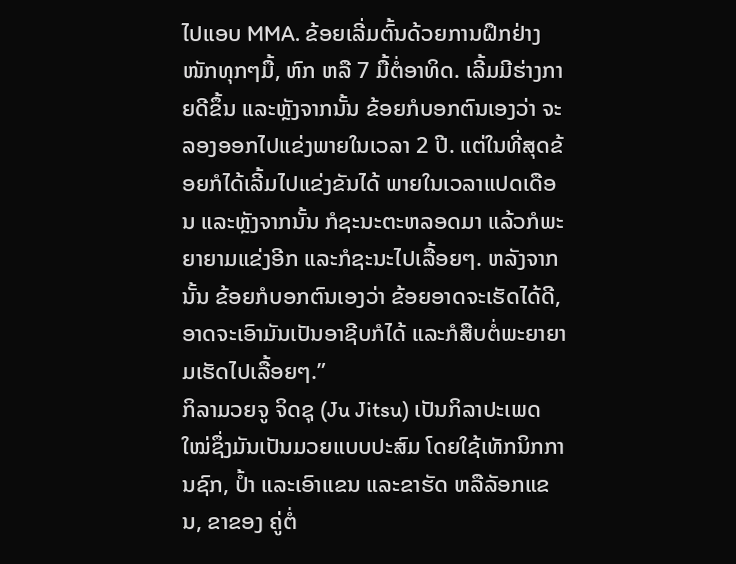ໄປແອບ MMA. ຂ້ອຍເລີ່ມຕົ້ນດ້ວຍການຝຶກຢ່າງໜັກທຸກໆມື້, ຫົກ ຫລື 7 ມື້ຕໍ່ອາທິດ. ເລີ້ມມີຮ່າງກາຍດີຂຶ້ນ ແລະຫຼັງຈາກນັ້ນ ຂ້ອຍກໍບອກຕົນເອງວ່າ ຈະລອງອອກໄປແຂ່ງພາຍໃນເວລາ 2 ປີ. ແຕ່ໃນທີ່ສຸດຂ້ອຍກໍໄດ້ເລີ້ມໄປແຂ່ງຂັນໄດ້ ພາຍໃນເວລາແປດເດືອນ ແລະຫຼັງຈາກນັ້ນ ກໍຊະນະຕະຫລອດມາ ແລ້ວກໍພະຍາຍາມແຂ່ງອີກ ແລະກໍຊະນະໄປເລື້ອຍໆ. ຫລັງຈາກນັ້ນ ຂ້ອຍກໍບອກຕົນເອງວ່າ ຂ້ອຍອາດຈະເຮັດໄດ້ດີ, ອາດຈະເອົາມັນເປັນອາຊີບກໍໄດ້ ແລະກໍສືບຕໍ່ພະຍາຍາມເຮັດໄປເລື້ອຍໆ.”
ກິລາມວຍຈູ ຈິດຊຸ (Ju Jitsu) ເປັນກິລາປະເພດໃໝ່ຊຶ່ງມັນເປັນມວຍແບບປະສົມ ໂດຍໃຊ້ເທັກນິກການຊົກ, ປໍ້າ ແລະເອົາແຂນ ແລະຂາຮັດ ຫລືລັອກແຂນ, ຂາຂອງ ຄູ່ຕໍ່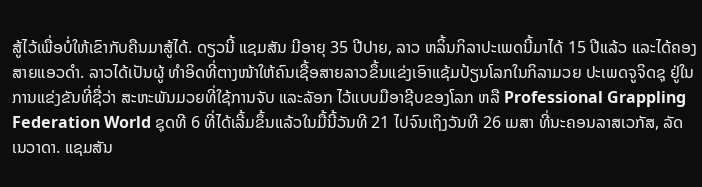ສູ້ໄວ້ເພື່ອບໍ່ໃຫ້ເຂົາກັບຄືນມາສູ້ໄດ້. ດຽວນີ້ ແຊມສັນ ມີອາຍຸ 35 ປີປາຍ, ລາວ ຫລິ້ນກິລາປະເພດນີ້ມາໄດ້ 15 ປີແລ້ວ ແລະໄດ້ຄອງສາຍແອວດໍາ. ລາວໄດ້ເປັນຜູ້ ທໍາອິດທີ່ຕາງໜ້າໃຫ້ຄົນເຊື້ອສາຍລາວຂຶ້ນແຂ່ງເອົາແຊ້ມປ້ຽນໂລກໃນກິລາມວຍ ປະເພດຈູຈິດຊຸ ຢູ່ໃນການແຂ່ງຂັນທີ່ຊື່ວ່າ ສະຫະພັນມວຍທີ່ໃຊ້ການຈັບ ແລະລັອກ ໄວ້ແບບມືອາຊີບຂອງໂລກ ຫລື Professional Grappling Federation World ຊຸດທີ 6 ທີ່ໄດ້ເລີ້ມຂຶ້ນແລ້ວໃນມື້ນີ້ວັນທີ 21 ໄປຈົນເຖິງວັນທີ 26 ເມສາ ທີ່ນະຄອນລາສເວກັສ, ລັດເນວາດາ. ແຊມສັນ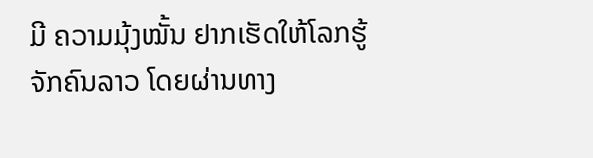ມີ ຄວາມມຸ້ງໝັ້ນ ຢາກເຮັດໃຫ້ໂລກຮູ້ຈັກຄົນລາວ ໂດຍຜ່ານທາງ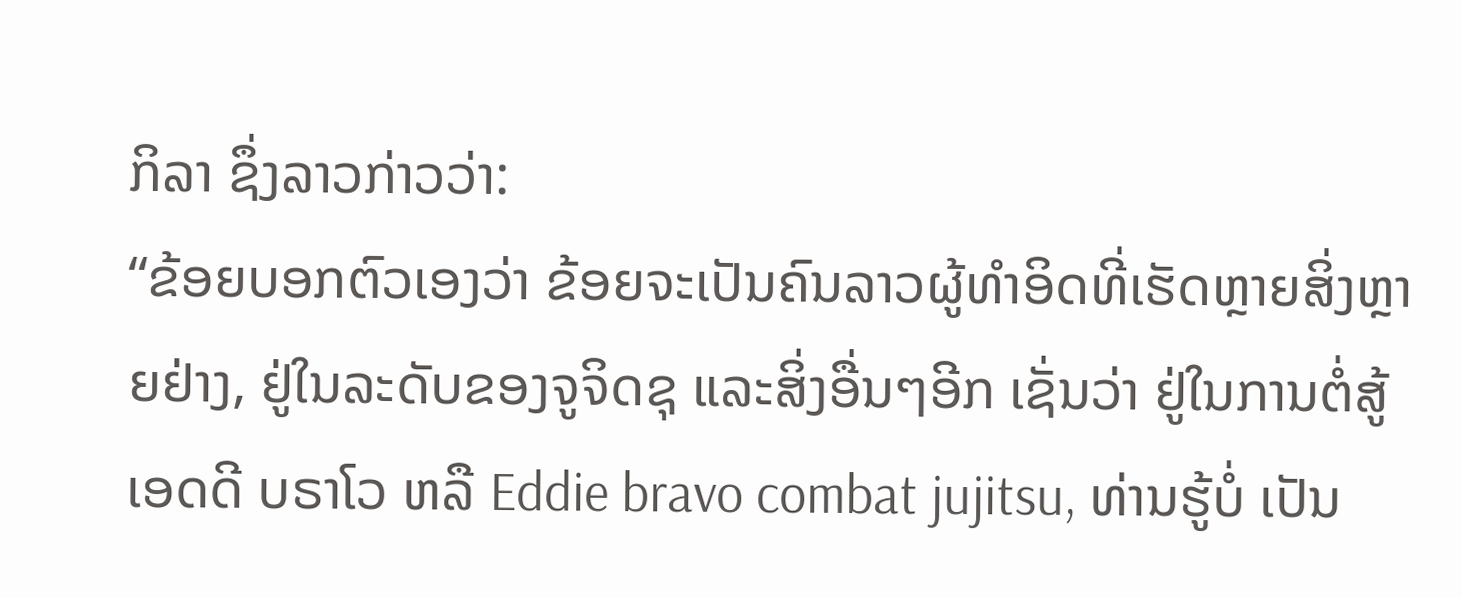ກິລາ ຊຶ່ງລາວກ່າວວ່າ:
“ຂ້ອຍບອກຕົວເອງວ່າ ຂ້ອຍຈະເປັນຄົນລາວຜູ້ທໍາອິດທີ່ເຮັດຫຼາຍສິ່ງຫຼາຍຢ່າງ, ຢູ່ໃນລະດັບຂອງຈູຈິດຊຸ ແລະສິ່ງອື່ນໆອີກ ເຊັ່ນວ່າ ຢູ່ໃນການຕໍ່ສູ້ ເອດດີ ບຣາໂວ ຫລື Eddie bravo combat jujitsu, ທ່ານຮູ້ບໍ່ ເປັນ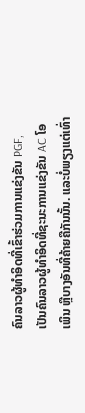ຄົນລາວຜູ້ທໍາອິດທີ່ເຂົ້າຮ່ວມການແຂ່ງຂັນ PGF, ເປັນຄົນລາວຜູ້ທຳອິດທີ່ຊະນະການແຂ່ງຂັນ AC ໂອເພິນ ຫຼືບາງອັນທີ່ຄ້າຍຄືກັນນັ້ນ. ແລະບໍ່ພຽງແຕ່ເທົ່າ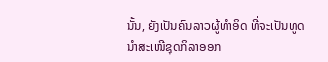ນັ້ນ, ຍັງເປັນຄົນລາວຜູ້ທໍາອິດ ທີ່ຈະເປັນທູດນໍາສະເໜີຊຸດກິລາອອກ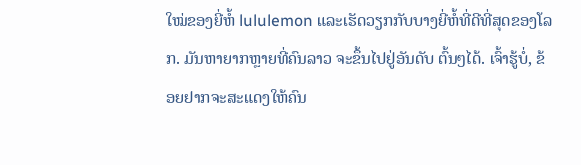ໃໝ່ຂອງຍີ່ຫໍ້ lululemon ແລະເຮັດວຽກກັບບາງຍີ່ຫໍ້ທີ່ດີທີ່ສຸດຂອງໂລກ. ມັນຫາຍາກຫຼາຍທີ່ຄົນລາວ ຈະຂຶ້ນໄປຢູ່ອັນດັບ ຕົ້ນໆໄດ້. ເຈົ້າຮູ້ບໍ່, ຂ້ອຍຢາກຈະສະແດງໃຫ້ຄົນ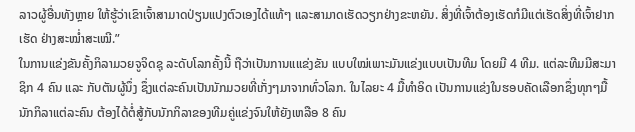ລາວຜູ້ອື່ນທັງຫຼາຍ ໃຫ້ຮູ້ວ່າເຂົາເຈົ້າສາມາດປ່ຽນແປງຕົວເອງໄດ້ແທ້ໆ ແລະສາມາດເຮັດວຽກຢ່າງຂະຫຍັນ. ສິ່ງທີ່ເຈົ້າຕ້ອງເຮັດກໍມີແຕ່ເຮັດສິ່ງທີ່ເຈົ້າຢາກເຮັດ ຢ່າງສະໝໍ່າສະເໝີ.”
ໃນການແຂ່ງຂັນຄັ້ງກິລາມວຍຈູຈິດຊຸ ລະດັບໂລກຄັ້ງນີ້ ຖືວ່າເປັນການແແຂ່ງຂັນ ແບບໃໝ່ເພາະມັນແຂ່ງແບບເປັນທີມ ໂດຍມີ 4 ທີມ. ແຕ່ລະທີມມີສະມາຊິກ 4 ຄົນ ແລະ ກັບຕັນຜູ້ນຶ່ງ ຊຶ່ງແຕ່ລະຄົນເປັນນັກມວຍທີ່ເກັ່ງໆມາຈາກທົ່ວໂລກ. ໃນໄລຍະ 4 ມື້ທໍາອິດ ເປັນການແຂ່ງໃນຮອບຄັດເລືອກຊຶ່ງທຸກໆມື້ ນັກກິລາແຕ່ລະຄົນ ຕ້ອງໄດ້ຕໍ່ສູ້ກັບນັກກິລາຂອງທີມຄູ່ແຂ່ງຈົນໃຫ້ຍັງເຫລືອ 8 ຄົນ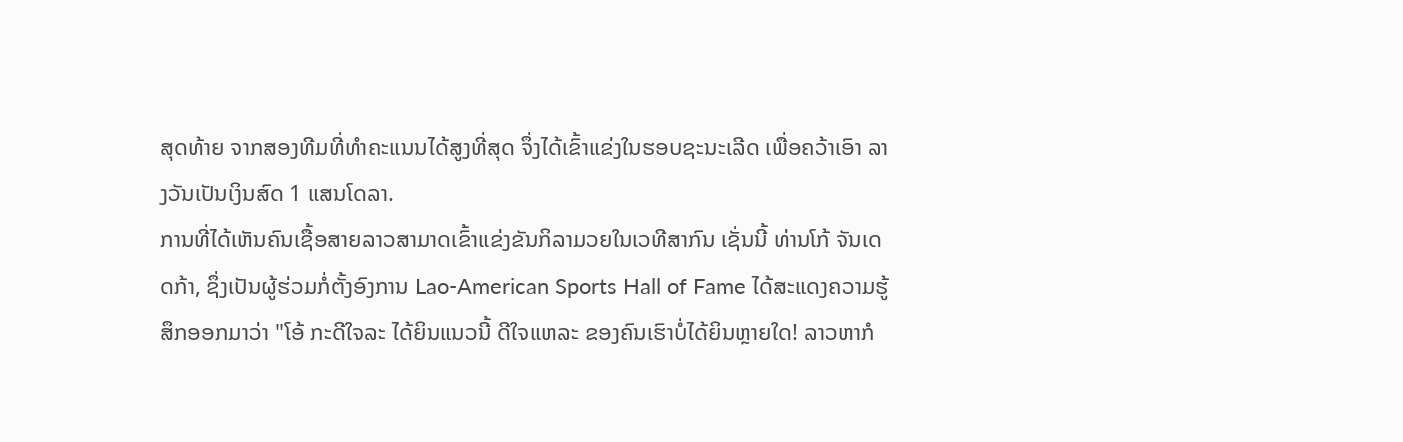ສຸດທ້າຍ ຈາກສອງທີມທີ່ທໍາຄະແນນໄດ້ສູງທີ່ສຸດ ຈຶ່ງໄດ້ເຂົ້າແຂ່ງໃນຮອບຊະນະເລີດ ເພື່ອຄວ້າເອົາ ລາງວັນເປັນເງິນສົດ 1 ແສນໂດລາ.
ການທີ່ໄດ້ເຫັນຄົນເຊື້ອສາຍລາວສາມາດເຂົ້າແຂ່ງຂັນກິລາມວຍໃນເວທີສາກົນ ເຊັ່ນນີ້ ທ່ານໂກ້ ຈັນເດດກ້າ, ຊຶ່ງເປັນຜູ້ຮ່ວມກໍ່ຕັ້ງອົງການ Lao-American Sports Hall of Fame ໄດ້ສະແດງຄວາມຮູ້ສຶກອອກມາວ່າ "ໂອ້ ກະດີໃຈລະ ໄດ້ຍິນແນວນີ້ ດີໃຈແຫລະ ຂອງຄົນເຮົາບໍ່ໄດ້ຍິນຫຼາຍໃດ! ລາວຫາກໍ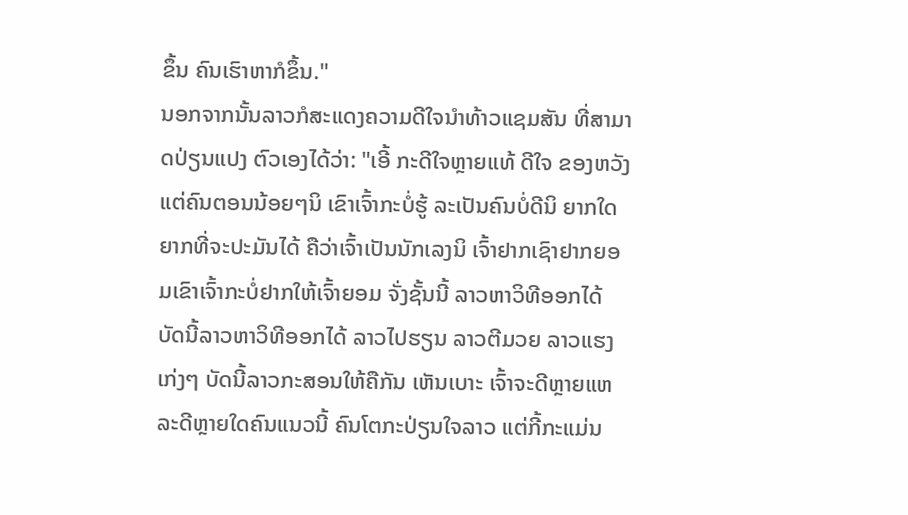ຂຶ້ນ ຄົນເຮົາຫາກໍຂຶ້ນ."
ນອກຈາກນັ້ນລາວກໍສະແດງຄວາມດີໃຈນໍາທ້າວແຊມສັນ ທີ່ສາມາດປ່ຽນແປງ ຕົວເອງໄດ້ວ່າ: "ເອີ້ ກະດີໃຈຫຼາຍແທ້ ດີໃຈ ຂອງຫວັງແຕ່ຄົນຕອນນ້ອຍໆນິ ເຂົາເຈົ້າກະບໍ່ຮູ້ ລະເປັນຄົນບໍ່ດີນິ ຍາກໃດຍາກທີ່ຈະປະມັນໄດ້ ຄືວ່າເຈົ້າເປັນນັກເລງນິ ເຈົ້າຢາກເຊົາຢາກຍອມເຂົາເຈົ້າກະບໍ່ຢາກໃຫ້ເຈົ້າຍອມ ຈັ່ງຊັ້ນນີ້ ລາວຫາວິທີອອກໄດ້ ບັດນີ້ລາວຫາວິທີອອກໄດ້ ລາວໄປຮຽນ ລາວຕີມວຍ ລາວແຮງເກ່ງໆ ບັດນີ້ລາວກະສອນໃຫ້ຄືກັນ ເຫັນເບາະ ເຈົ້າຈະດີຫຼາຍແຫລະດີຫຼາຍໃດຄົນແນວນີ້ ຄົນໂຕກະປ່ຽນໃຈລາວ ແຕ່ກີ້ກະແມ່ນ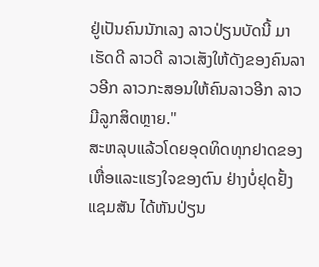ຢູ່ເປັນຄົນນັກເລງ ລາວປ່ຽນບັດນີ້ ມາເຮັດດີ ລາວດີ ລາວເສັງໃຫ້ດັງຂອງຄົນລາວອີກ ລາວກະສອນໃຫ້ຄົນລາວອີກ ລາວມີລູກສິດຫຼາຍ."
ສະຫລຸບແລ້ວໂດຍອຸດທິດທຸກຢາດຂອງເຫື່ອແລະແຮງໃຈຂອງຕົນ ຢ່າງບໍ່ຢຸດຢັ້ງແຊມສັນ ໄດ້ຫັນປ່ຽນ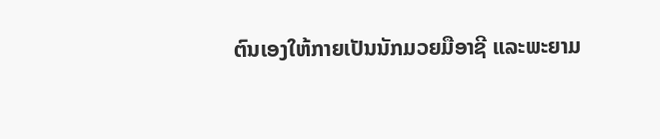ຕົນເອງໃຫ້ກາຍເປັນນັກມວຍມືອາຊີ ແລະພະຍາມ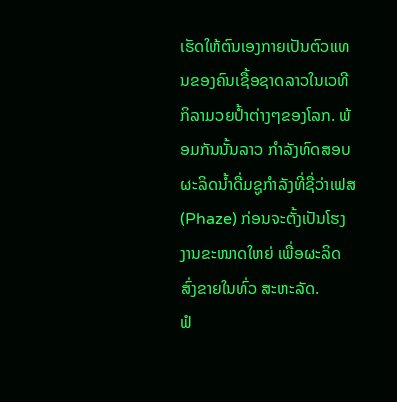ເຮັດໃຫ້ຕົນເອງກາຍເປັນຕົວແທນຂອງຄົນເຊື້ອຊາດລາວໃນເວທີກິລາມວຍປ້ຳຕ່າງໆຂອງໂລກ. ພ້ອມກັນນັ້ນລາວ ກໍາລັງທົດສອບຜະລິດນໍ້າດື່ມຊູກໍາລັງທີ່ຊື່ວ່າເຟສ (Phaze) ກ່ອນຈະຕັ້ງເປັນໂຮງງານຂະໜາດໃຫຍ່ ເພື່ອຜະລິດສົ່ງຂາຍໃນທົ່ວ ສະຫະລັດ.
ຟໍ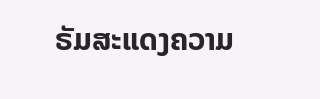ຣັມສະແດງຄວາມ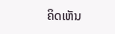ຄິດເຫັນ